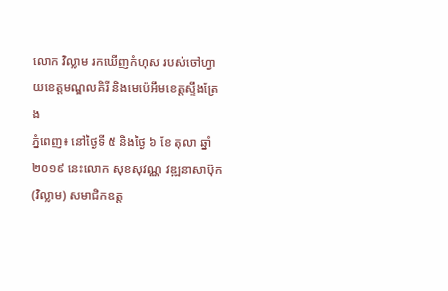លោក វិល្លាម រកឃើញកំហុស របស់ចៅហ្វាយខេត្តមណ្ឌលគិរី និងមេប៉េអឹមខេត្តស្ទឹងត្រែង
ភ្នំពេញ៖ នៅថ្ងៃទី ៥ និងថ្ងៃ ៦ ខែ តុលា ឆ្នាំ ២០១៩ នេះលោក សុខសុវណ្ណ វឌ្ឍនាសាប៊ុក (វិល្លាម) សមាជិកឧត្ត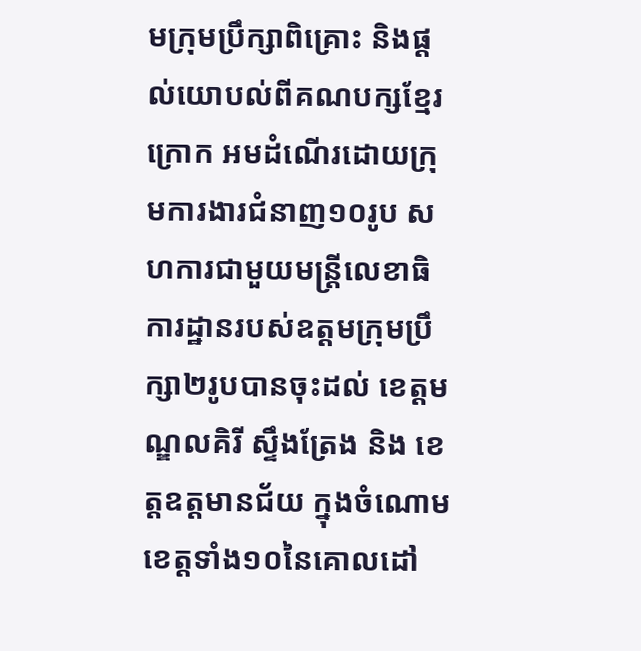មក្រុមប្រឹក្សាពិគ្រោះ និងផ្ដល់យោបល់ពីគណបក្សខ្មែរក្រោក អមដំណើរដោយក្រុមការងារជំនាញ១០រូប សហការជាមួយមន្ត្រីលេខាធិការដ្ឋានរបស់ឧត្តមក្រុមប្រឹក្សា២រូបបានចុះដល់ ខេត្តមណ្ឌលគិរី ស្ទឹងត្រែង និង ខេត្តឧត្តមានជ័យ ក្នុងចំណោមខេត្តទាំង១០នៃគោលដៅ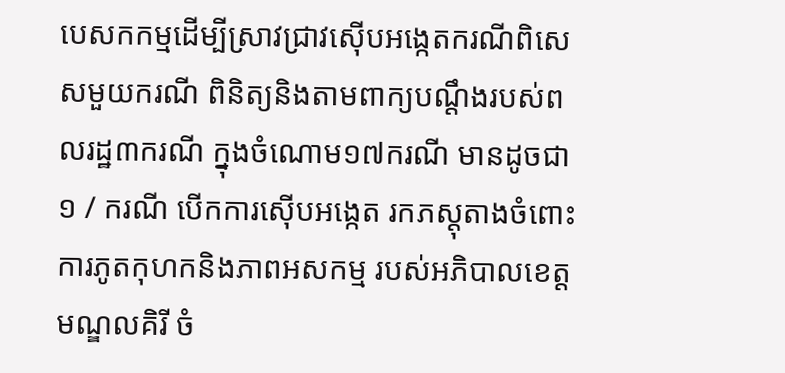បេសកកម្មដើម្បីស្រាវជ្រាវស៊ើបអង្កេតករណីពិសេសមួយករណី ពិនិត្យនិងតាមពាក្យបណ្ដឹងរបស់ពលរដ្ឋ៣ករណី ក្នុងចំណោម១៧ករណី មានដូចជា
១ / ករណី បើកការស៊ើបអង្កេត រកភស្តុតាងចំពោះ ការភូតកុហកនិងភាពអសកម្ម របស់អភិបាលខេត្តមណ្ឌលគិរី ចំ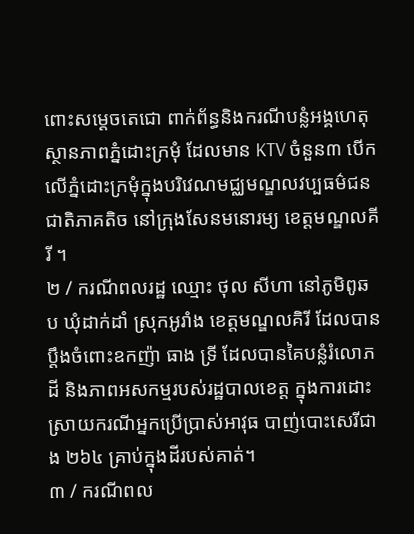ពោះសម្ដេចតេជោ ពាក់ព័ន្ធនិងករណីបន្លំអង្គហេតុស្ថានភាពភ្នំដោះក្រមុំ ដែលមាន KTV ចំនួន៣ បើកលើភ្នំដោះក្រមុំក្នុងបរិវេណមជ្ឈមណ្ឌលវប្បធម៌ជនជាតិភាគតិច នៅក្រុងសែនមនោរម្យ ខេត្តមណ្ឌលគីរី ។
២ / ករណីពលរដ្ឋ ឈ្មោះ ថុល សីហា នៅភូមិពូឆប ឃុំដាក់ដាំ ស្រុកអូរាំង ខេត្តមណ្ឌលគិរី ដែលបានប្ដឹងចំពោះឧកញ៉ា ធាង ទ្រី ដែលបានគៃបន្លំរំលោភដី និងភាពអសកម្មរបស់រដ្ឋបាលខេត្ត ក្នុងការដោះស្រាយករណីអ្នកប្រើប្រាស់អាវុធ បាញ់បោះសេរីជាង ២៦៤ គ្រាប់ក្នុងដីរបស់គាត់។
៣ / ករណីពល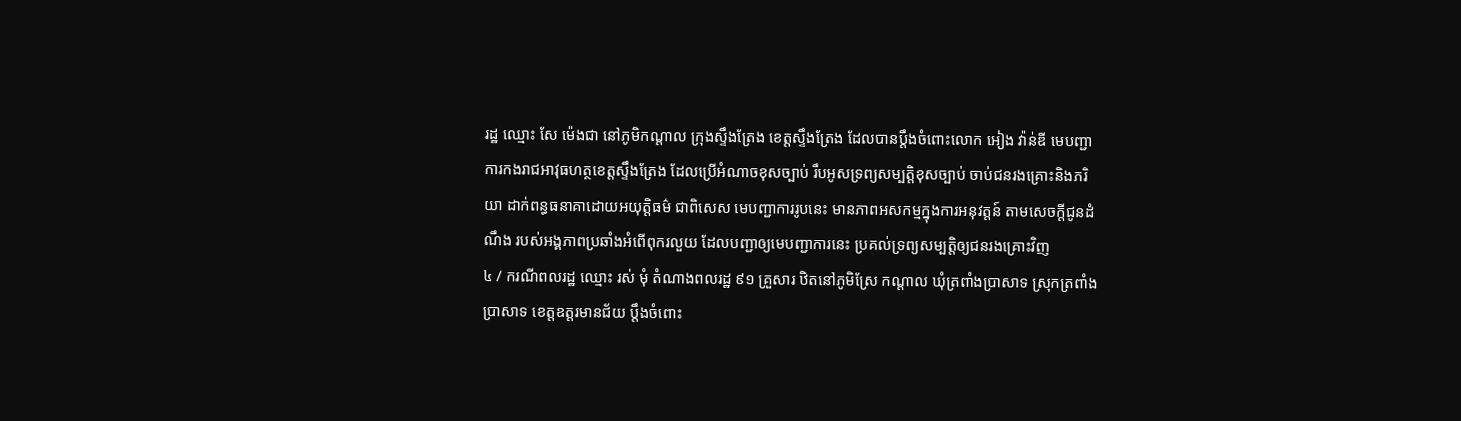រដ្ឋ ឈ្មោះ សែ ម៉េងជា នៅភូមិកណ្ដាល ក្រុងស្ទឹងត្រែង ខេត្តស្ទឹងត្រែង ដែលបានប្ដឹងចំពោះលោក អៀង វ៉ាន់ឌី មេបញ្ជាការកងរាជអាវុធហត្ថខេត្តស្ទឹងត្រែង ដែលប្រើអំណាចខុសច្បាប់ រឹបអូសទ្រព្យសម្បត្តិខុសច្បាប់ ចាប់ជនរងគ្រោះនិងភរិយា ដាក់ពន្ធធនាគាដោយអយុត្តិធម៌ ជាពិសេស មេបញ្ជាការរូបនេះ មានភាពអសកម្មក្នុងការអនុវត្តន៍ តាមសេចក្ដីជូនដំណឹង របស់អង្គភាពប្រឆាំងអំពើពុករលួយ ដែលបញ្ជាឲ្យមេបញ្ជាការនេះ ប្រគល់ទ្រព្យសម្បត្តិឲ្យជនរងគ្រោះវិញ
៤ / ករណីពលរដ្ឋ ឈ្មោះ រស់ មុំ តំណាងពលរដ្ឋ ៩១ គ្រួសារ ឋិតនៅភូមិស្រែ កណ្ដាល ឃុំត្រពាំងប្រាសាទ ស្រុកត្រពាំងប្រាសាទ ខេត្តឧត្តរមានជ័យ ប្ដឹងចំពោះ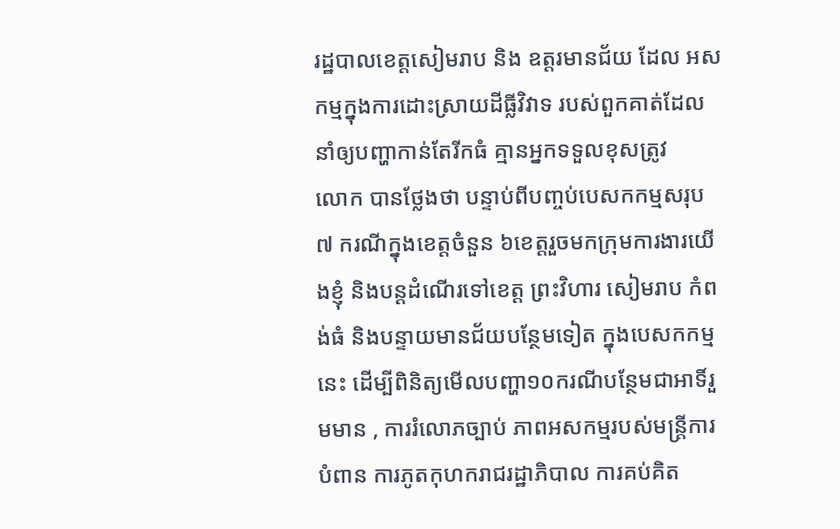រដ្ឋបាលខេត្តសៀមរាប និង ឧត្តរមានជ័យ ដែល អសកម្មក្នុងការដោះស្រាយដីធ្លីវិវាទ របស់ពួកគាត់ដែលនាំឲ្យបញ្ហាកាន់តែរីកធំ គ្មានអ្នកទទួលខុសត្រូវ
លោក បានថ្លែងថា បន្ទាប់ពីបញ្ចប់បេសកកម្មសរុប ៧ ករណីក្នុងខេត្តចំនួន ៦ខេត្តរួចមកក្រុមការងារយើងខ្ញុំ និងបន្តដំណើរទៅខេត្ត ព្រះវិហារ សៀមរាប កំពង់ធំ និងបន្ទាយមានជ័យបន្ថែមទៀត ក្នុងបេសកកម្មនេះ ដើម្បីពិនិត្យមើលបញ្ហា១០ករណីបន្ថែមជាអាទិ៍រួមមាន , ការរំលោភច្បាប់ ភាពអសកម្មរបស់មន្ត្រីការបំពាន ការភូតកុហករាជរដ្ឋាភិបាល ការគប់គិត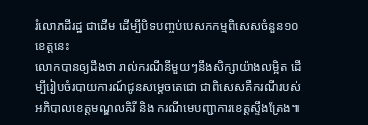រំលោភដីរដ្ឋ ជាដើម ដើម្បីបិទបញ្ចប់បេសកកម្មពិសេសចំនួន១០ខេត្តនេះ
លោកបានឲ្យដឹងថា រាល់ករណីនីមួយៗនឹងសិក្សាយ៉ាងលម្អិត ដើម្បីរៀបចំរបាយការណ៍ជូនសម្ដេចតេជោ ជាពិសេសគឺករណីរបស់អភិបាលខេត្តមណ្ឌលគិរី និង ករណីមេបញ្ជាការខេត្តស្ទឹងត្រែង៕